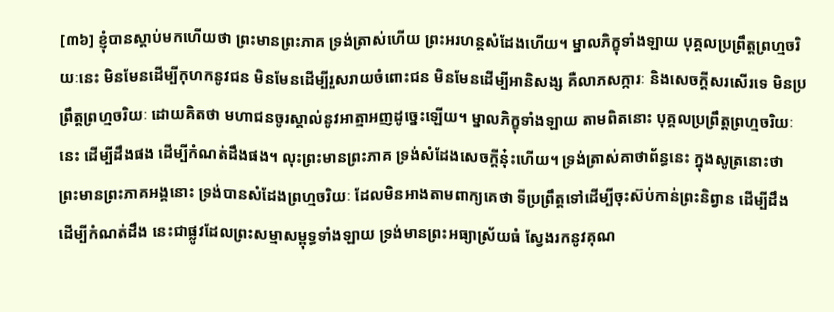[៣៦] ខ្ញុំបានស្ដាប់មកហើយថា ព្រះមានព្រះភាគ ទ្រង់ត្រាស់ហើយ ព្រះអរហន្តសំដែងហើយ។ ម្នាលភិក្ខុទាំងឡាយ បុគ្គលប្រព្រឹត្តព្រហ្មចរិយៈនេះ មិនមែនដើម្បីកុហកនូវជន មិនមែនដើម្បីរួសរាយចំពោះជន មិនមែនដើម្បីអានិសង្ស គឺលាភសក្ការៈ និងសេចក្ដីសរសើរទេ មិនប្រព្រឹត្តព្រហ្មចរិយៈ ដោយគិតថា មហាជនចូរស្គាល់នូវអាត្មាអញដូច្នេះឡើយ។ ម្នាលភិក្ខុទាំងឡាយ តាមពិតនោះ បុគ្គលប្រព្រឹត្តព្រហ្មចរិយៈនេះ ដើម្បីដឹងផង ដើម្បីកំណត់ដឹងផង។ លុះព្រះមានព្រះភាគ ទ្រង់សំដែងសេចក្ដីនុ៎ះហើយ។ ទ្រង់ត្រាស់គាថាព័ន្ធនេះ ក្នុងសូត្រនោះថា
ព្រះមានព្រះភាគអង្គនោះ ទ្រង់បានសំដែងព្រហ្មចរិយៈ ដែលមិនអាងតាមពាក្យគេថា ទីប្រព្រឹត្តទៅដើម្បីចុះស៊ប់កាន់ព្រះនិព្វាន ដើម្បីដឹង ដើម្បីកំណត់ដឹង នេះជាផ្លូវដែលព្រះសម្មាសម្ពុទ្ធទាំងឡាយ ទ្រង់មានព្រះអធ្យាស្រ័យធំ ស្វែងរកនូវគុណ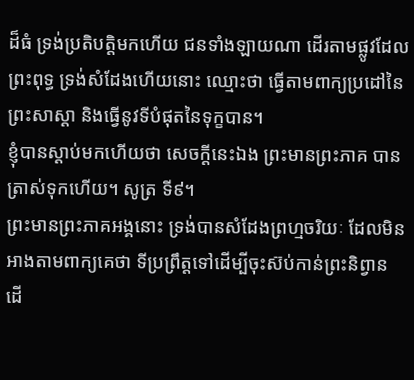ដ៏ធំ ទ្រង់ប្រតិបត្តិមកហើយ ជនទាំងឡាយណា ដើរតាមផ្លូវដែលព្រះពុទ្ធ ទ្រង់សំដែងហើយនោះ ឈ្មោះថា ធ្វើតាមពាក្យប្រដៅនៃព្រះសាស្ដា និងធ្វើនូវទីបំផុតនៃទុក្ខបាន។
ខ្ញុំបានស្ដាប់មកហើយថា សេចក្ដីនេះឯង ព្រះមានព្រះភាគ បានត្រាស់ទុកហើយ។ សូត្រ ទី៩។
ព្រះមានព្រះភាគអង្គនោះ ទ្រង់បានសំដែងព្រហ្មចរិយៈ ដែលមិនអាងតាមពាក្យគេថា ទីប្រព្រឹត្តទៅដើម្បីចុះស៊ប់កាន់ព្រះនិព្វាន ដើ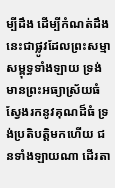ម្បីដឹង ដើម្បីកំណត់ដឹង នេះជាផ្លូវដែលព្រះសម្មាសម្ពុទ្ធទាំងឡាយ ទ្រង់មានព្រះអធ្យាស្រ័យធំ ស្វែងរកនូវគុណដ៏ធំ ទ្រង់ប្រតិបត្តិមកហើយ ជនទាំងឡាយណា ដើរតា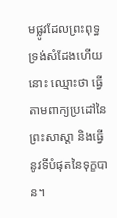មផ្លូវដែលព្រះពុទ្ធ ទ្រង់សំដែងហើយនោះ ឈ្មោះថា ធ្វើតាមពាក្យប្រដៅនៃព្រះសាស្ដា និងធ្វើនូវទីបំផុតនៃទុក្ខបាន។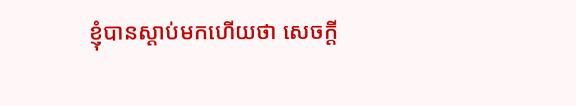ខ្ញុំបានស្ដាប់មកហើយថា សេចក្ដី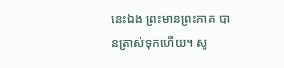នេះឯង ព្រះមានព្រះភាគ បានត្រាស់ទុកហើយ។ សូ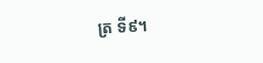ត្រ ទី៩។